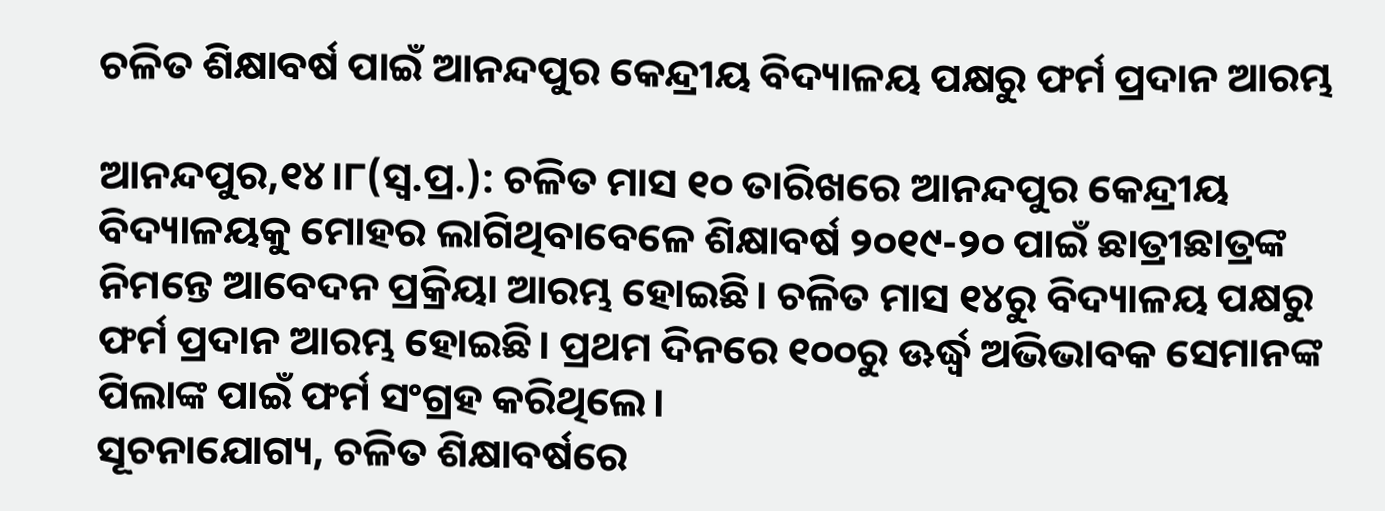ଚଳିତ ଶିକ୍ଷାବର୍ଷ ପାଇଁ ଆନନ୍ଦପୁର କେନ୍ଦ୍ରୀୟ ବିଦ୍ୟାଳୟ ପକ୍ଷରୁ ଫର୍ମ ପ୍ରଦାନ ଆରମ୍ଭ

ଆନନ୍ଦପୁର,୧୪।୮(ସ୍ବ.ପ୍ର.): ଚଳିତ ମାସ ୧୦ ତାରିଖରେ ଆନନ୍ଦପୁର କେନ୍ଦ୍ରୀୟ ବିଦ୍ୟାଳୟକୁ ମୋହର ଲାଗିଥିବାବେଳେ ଶିକ୍ଷାବର୍ଷ ୨୦୧୯-୨୦ ପାଇଁ ଛାତ୍ରୀଛାତ୍ରଙ୍କ ନିମନ୍ତେ ଆବେଦନ ପ୍ରକ୍ରିୟା ଆରମ୍ଭ ହୋଇଛି। ଚଳିତ ମାସ ୧୪ରୁ ବିଦ୍ୟାଳୟ ପକ୍ଷରୁ ଫର୍ମ ପ୍ରଦାନ ଆରମ୍ଭ ହୋଇଛି। ପ୍ରଥମ ଦିନରେ ୧୦୦ରୁ ଊର୍ଦ୍ଧ୍ୱ ଅଭିଭାବକ ସେମାନଙ୍କ ପିଲାଙ୍କ ପାଇଁ ଫର୍ମ ସଂଗ୍ରହ କରିଥିଲେ।
ସୂଚନାଯୋଗ୍ୟ, ଚଳିତ ଶିକ୍ଷାବର୍ଷରେ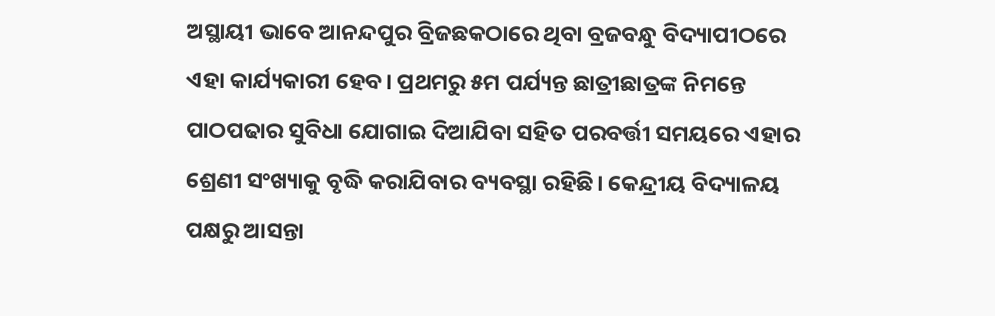ଅସ୍ଥାୟୀ ଭାବେ ଆନନ୍ଦପୁର ବ୍ରିଜଛକଠାରେ ଥିବା ବ୍ରଜବନ୍ଧୁ ବିଦ୍ୟାପୀଠରେ ଏହା କାର୍ଯ୍ୟକାରୀ ହେବ। ପ୍ରଥମରୁ ୫ମ ପର୍ଯ୍ୟନ୍ତ ଛାତ୍ରୀଛାତ୍ରଙ୍କ ନିମନ୍ତେ ପାଠପଢାର ସୁବିଧା ଯୋଗାଇ ଦିଆଯିବା ସହିତ ପରବର୍ତ୍ତୀ ସମୟରେ ଏହାର ଶ୍ରେଣୀ ସଂଖ୍ୟାକୁ ବୃଦ୍ଧି କରାଯିବାର ବ୍ୟବସ୍ଥା ରହିଛି। କେନ୍ଦ୍ରୀୟ ବିଦ୍ୟାଳୟ ପକ୍ଷରୁ ଆସନ୍ତା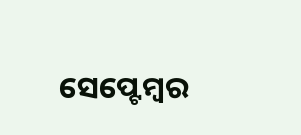ସେପ୍ଟେମ୍ବର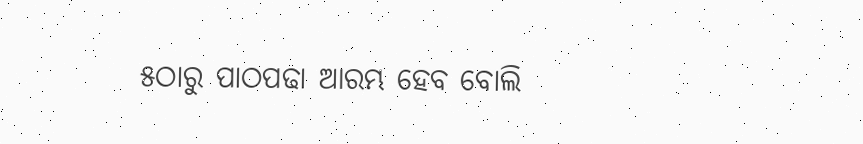୫ଠାରୁ ପାଠପଢା ଆରମ୍ଭ ହେବ ବୋଲି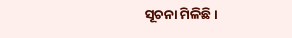ସୂଚନା ମିଳିଛି।